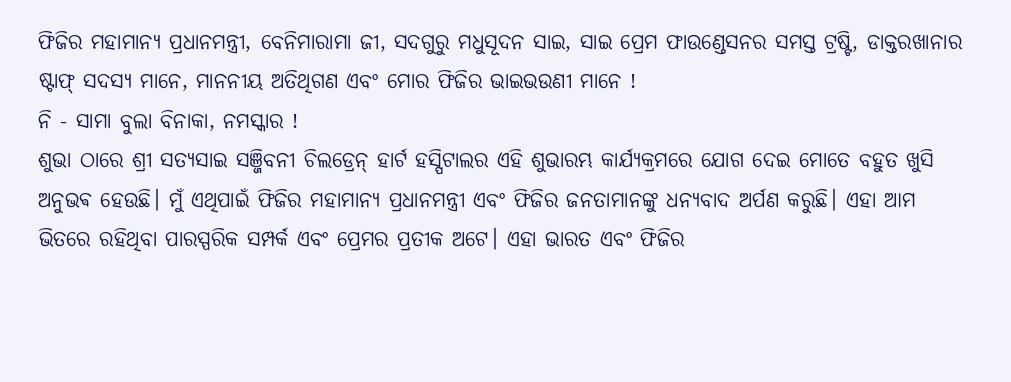ଫିଜିର ମହାମାନ୍ୟ ପ୍ରଧାନମନ୍ତ୍ରୀ, ବେନିମାରାମା ଜୀ, ସଦଗୁରୁ ମଧୁସୂଦନ ସାଇ, ସାଇ ପ୍ରେମ ଫାଉଣ୍ଡେସନର ସମସ୍ତ ଟ୍ରଷ୍ଟି, ଡାକ୍ତରଖାନାର ଷ୍ଟାଫ୍ ସଦସ୍ୟ ମାନେ, ମାନନୀୟ ଅତିଥିଗଣ ଏବଂ ମୋର ଫିଜିର ଭାଇଭଉଣୀ ମାନେ !
ନି - ସାମା ବୁଲା ବିନାକା, ନମସ୍କାର !
ଶୁଭା ଠାରେ ଶ୍ରୀ ସତ୍ୟସାଇ ସଞ୍ଜିବନୀ ଚିଲଡ୍ରେନ୍ ହାର୍ଟ ହସ୍ପିଟାଲର ଏହି ଶୁଭାରମ୍ଭ କାର୍ଯ୍ୟକ୍ରମରେ ଯୋଗ ଦେଇ ମୋତେ ବହୁତ ଖୁସି ଅନୁଭଵ ହେଉଛି। ମୁଁ ଏଥିପାଇଁ ଫିଜିର ମହାମାନ୍ୟ ପ୍ରଧାନମନ୍ତ୍ରୀ ଏବଂ ଫିଜିର ଜନତାମାନଙ୍କୁ ଧନ୍ୟବାଦ ଅର୍ପଣ କରୁଛି। ଏହା ଆମ ଭିତରେ ରହିଥିବା ପାରସ୍ପରିକ ସମ୍ପର୍କ ଏବଂ ପ୍ରେମର ପ୍ରତୀକ ଅଟେ। ଏହା ଭାରତ ଏବଂ ଫିଜିର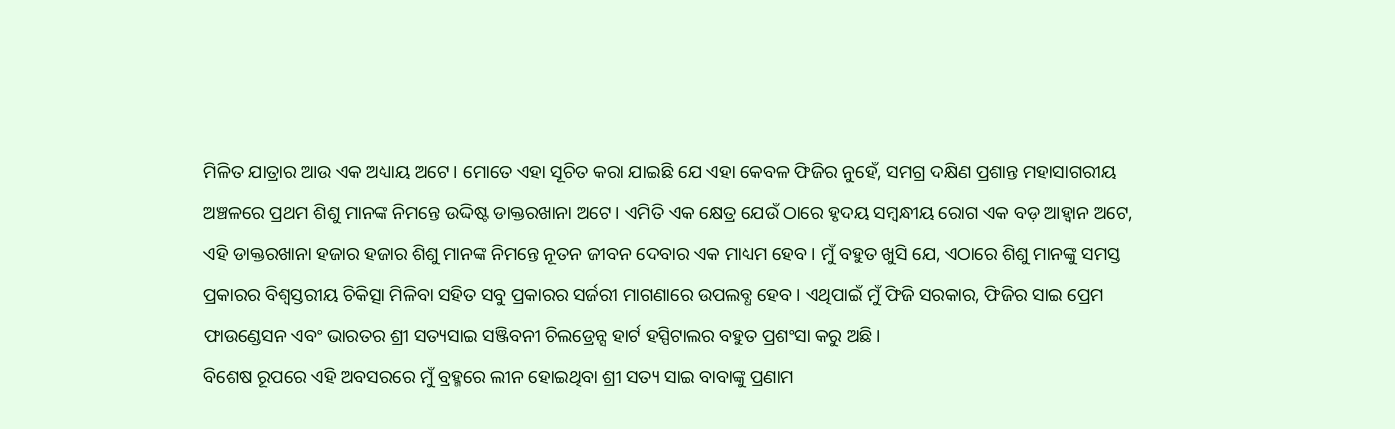ମିଳିତ ଯାତ୍ରାର ଆଉ ଏକ ଅଧ୍ୟାୟ ଅଟେ। ମୋତେ ଏହା ସୂଚିତ କରା ଯାଇଛି ଯେ ଏହା କେବଳ ଫିଜିର ନୁହେଁ, ସମଗ୍ର ଦକ୍ଷିଣ ପ୍ରଶାନ୍ତ ମହାସାଗରୀୟ ଅଞ୍ଚଳରେ ପ୍ରଥମ ଶିଶୁ ମାନଙ୍କ ନିମନ୍ତେ ଉଦ୍ଦିଷ୍ଟ ଡାକ୍ତରଖାନା ଅଟେ। ଏମିତି ଏକ କ୍ଷେତ୍ର ଯେଉଁ ଠାରେ ହୃଦୟ ସମ୍ବନ୍ଧୀୟ ରୋଗ ଏକ ବଡ଼ ଆହ୍ୱାନ ଅଟେ, ଏହି ଡାକ୍ତରଖାନା ହଜାର ହଜାର ଶିଶୁ ମାନଙ୍କ ନିମନ୍ତେ ନୂତନ ଜୀବନ ଦେବାର ଏକ ମାଧ୍ୟମ ହେବ। ମୁଁ ବହୁତ ଖୁସି ଯେ, ଏଠାରେ ଶିଶୁ ମାନଙ୍କୁ ସମସ୍ତ ପ୍ରକାରର ବିଶ୍ଵସ୍ତରୀୟ ଚିକିତ୍ସା ମିଳିବା ସହିତ ସବୁ ପ୍ରକାରର ସର୍ଜରୀ ମାଗଣାରେ ଉପଲବ୍ଧ ହେବ। ଏଥିପାଇଁ ମୁଁ ଫିଜି ସରକାର, ଫିଜିର ସାଇ ପ୍ରେମ ଫାଉଣ୍ଡେସନ ଏବଂ ଭାରତର ଶ୍ରୀ ସତ୍ୟସାଇ ସଞ୍ଜିବନୀ ଚିଲଡ୍ରେନ୍ସ ହାର୍ଟ ହସ୍ପିଟାଲର ବହୁତ ପ୍ରଶଂସା କରୁ ଅଛି।
ବିଶେଷ ରୂପରେ ଏହି ଅବସରରେ ମୁଁ ବ୍ରହ୍ମରେ ଲୀନ ହୋଇଥିବା ଶ୍ରୀ ସତ୍ୟ ସାଇ ବାବାଙ୍କୁ ପ୍ରଣାମ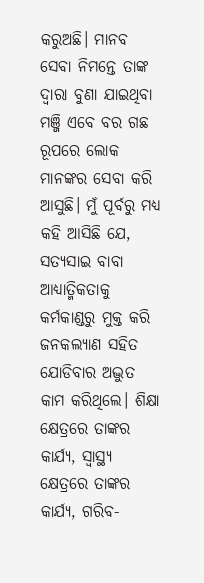କରୁଅଛି। ମାନବ ସେବା ନିମନ୍ତେ ତାଙ୍କ ଦ୍ଵାରା ବୁଣା ଯାଇଥିବା ମଞ୍ଜି ଏବେ ବର ଗଛ ରୂପରେ ଲୋକ ମାନଙ୍କର ସେବା କରି ଆସୁଛି। ମୁଁ ପୂର୍ବରୁ ମଧ୍ୟ କହି ଆସିଛି ଯେ, ସତ୍ୟସାଇ ବାବା ଆଧ୍ୟାତ୍ମିକତାକୁ କର୍ମକାଣ୍ଡରୁ ମୁକ୍ତ କରି ଜନକଲ୍ୟାଣ ସହିତ ଯୋଡିବାର ଅଦ୍ଭୁତ କାମ କରିଥିଲେ। ଶିକ୍ଷା କ୍ଷେତ୍ରରେ ତାଙ୍କର କାର୍ଯ୍ୟ, ସ୍ୱାସ୍ଥ୍ୟ କ୍ଷେତ୍ରରେ ତାଙ୍କର କାର୍ଯ୍ୟ, ଗରିବ-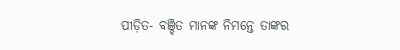ପୀଡ଼ିତ- ବଞ୍ଚିତ ମାନଙ୍କ ନିମନ୍ତେ ତାଙ୍କର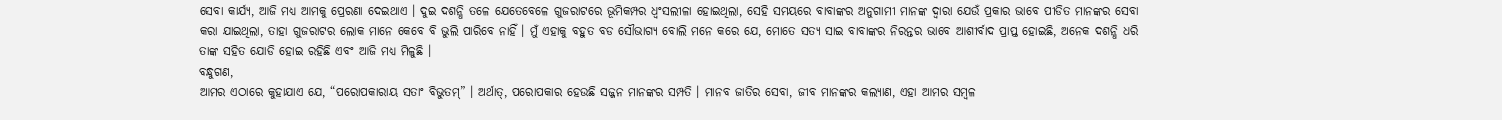ସେବା କାର୍ଯ୍ୟ, ଆଜି ମଧ୍ୟ ଆମକୁ ପ୍ରେରଣା ଦେଇଥାଏ । ଦୁଇ ଦଶନ୍ଧି ତଳେ ଯେତେବେଳେ ଗୁଜରାଟରେ ଭୂମିକମ୍ପର ଧ୍ୱଂସଲୀଳା ହୋଇଥିଲା, ସେହି ସମୟରେ ବାବାଙ୍କର ଅନୁଗାମୀ ମାନଙ୍କ ଦ୍ୱାରା ଯେଉଁ ପ୍ରକାର ଭାବେ ପୀଡିତ ମାନଙ୍କର ସେବା କରା ଯାଇଥିଲା, ତାହା ଗୁଜରାଟର ଲୋକ ମାନେ କେବେ ବି ଭୁଲି ପାରିବେ ନାହିଁ । ମୁଁ ଏହାକୁ ବହୁତ ବଡ ସୌଭାଗ୍ୟ ବୋଲି ମନେ କରେ ଯେ, ମୋତେ ସତ୍ୟ ସାଇ ବାବାଙ୍କର ନିରନ୍ତର ଭାବେ ଆଶୀର୍ବାଦ ପ୍ରାପ୍ତ ହୋଇଛି, ଅନେକ ଦଶନ୍ଧି ଧରି ତାଙ୍କ ସହିତ ଯୋଡି ହୋଇ ରହିଛି ଏବଂ ଆଜି ମଧ୍ୟ ମିଳୁଛି ।
ବନ୍ଧୁଗଣ,
ଆମର ଏଠାରେ କୁହାଯାଏ ଯେ, “ପରୋପକାରାୟ ସତାଂ ବିଭୁତମ୍” । ଅର୍ଥାତ୍, ପରୋପକାର ହେଉଛି ସଜ୍ଜନ ମାନଙ୍କର ସମ୍ପତି । ମାନବ ଜାତିର ସେବା, ଜୀବ ମାନଙ୍କର କଲ୍ୟାଣ, ଏହା ଆମର ସମ୍ବଳ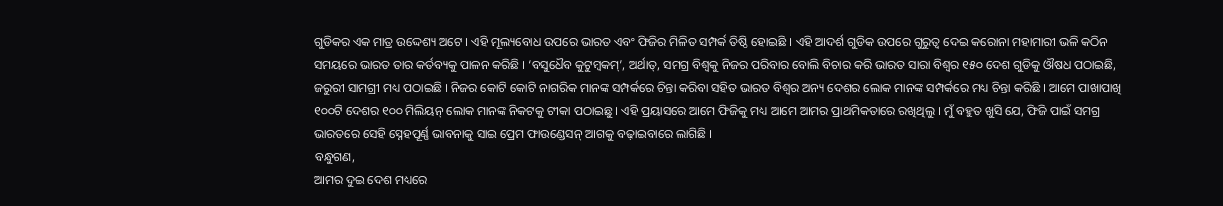ଗୁଡିକର ଏକ ମାତ୍ର ଉଦ୍ଦେଶ୍ୟ ଅଟେ । ଏହି ମୂଲ୍ୟବୋଧ ଉପରେ ଭାରତ ଏବଂ ଫିଜିର ମିଳିତ ସମ୍ପର୍କ ତିଷ୍ଠି ହୋଇଛି । ଏହି ଆଦର୍ଶ ଗୁଡିକ ଉପରେ ଗୁରୁତ୍ୱ ଦେଇ କରୋନା ମହାମାରୀ ଭଳି କଠିନ ସମୟରେ ଭାରତ ତାର କର୍ତବ୍ୟକୁ ପାଳନ କରିଛି । ‘ବସୁଧୈବ କୁଟୁମ୍ବକମ୍’, ଅର୍ଥାତ୍, ସମଗ୍ର ବିଶ୍ୱକୁ ନିଜର ପରିବାର ବୋଲି ବିଚାର କରି ଭାରତ ସାରା ବିଶ୍ୱର ୧୫୦ ଦେଶ ଗୁଡିକୁ ଔଷଧ ପଠାଇଛି, ଜରୁରୀ ସାମଗ୍ରୀ ମଧ୍ୟ ପଠାଇଛି । ନିଜର କୋଟି କୋଟି ନାଗରିକ ମାନଙ୍କ ସମ୍ପର୍କରେ ଚିନ୍ତା କରିବା ସହିତ ଭାରତ ବିଶ୍ୱର ଅନ୍ୟ ଦେଶର ଲୋକ ମାନଙ୍କ ସମ୍ପର୍କରେ ମଧ୍ୟ ଚିନ୍ତା କରିଛି । ଆମେ ପାଖାପାଖି ୧୦୦ଟି ଦେଶର ୧୦୦ ମିଲିୟନ୍ ଲୋକ ମାନଙ୍କ ନିକଟକୁ ଟୀକା ପଠାଇଛୁ । ଏହି ପ୍ରୟାସରେ ଆମେ ଫିଜିକୁ ମଧ୍ୟ ଆମେ ଆମର ପ୍ରାଥମିକତାରେ ରଖିଥିଲୁ । ମୁଁ ବହୁତ ଖୁସି ଯେ, ଫିଜି ପାଇଁ ସମଗ୍ର ଭାରତରେ ସେହି ସ୍ନେହପୂର୍ଣ୍ଣ ଭାବନାକୁ ସାଇ ପ୍ରେମ ଫାଉଣ୍ଡେସନ୍ ଆଗକୁ ବଢ଼ାଇବାରେ ଲାଗିଛି ।
ବନ୍ଧୁଗଣ,
ଆମର ଦୁଇ ଦେଶ ମଧ୍ୟରେ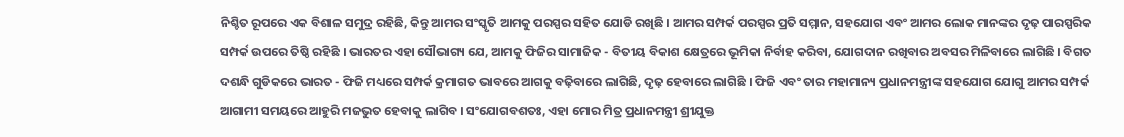ନିଶ୍ଚିତ ରୂପରେ ଏକ ବିଶାଳ ସମୁଦ୍ର ରହିଛି, କିନ୍ତୁ ଆମର ସଂସ୍କୃତି ଆମକୁ ପରସ୍ପର ସହିତ ଯୋଡି ରଖିଛି । ଆମର ସମ୍ପର୍କ ପରସ୍ପର ପ୍ରତି ସମ୍ମାନ, ସହଯୋଗ ଏବଂ ଆମର ଲୋକ ମାନଙ୍କର ଦୃଢ଼ ପାରସ୍ପରିକ ସମ୍ପର୍କ ଉପରେ ତିଷ୍ଠି ରହିଛି । ଭାରତର ଏହା ସୌଭାଗ୍ୟ ଯେ, ଆମକୁ ଫିଜିର ସାମାଜିକ - ବିତୀୟ ବିକାଶ କ୍ଷେତ୍ରରେ ଭୂମିକା ନିର୍ବାହ କରିବା, ଯୋଗଦାନ ରଖିବାର ଅବସର ମିଳିବାରେ ଲାଗିଛି । ବିଗତ ଦଶନ୍ଧି ଗୁଡିକରେ ଭାରତ - ଫିଜି ମଧ୍ୟରେ ସମ୍ପର୍କ କ୍ରମାଗତ ଭାବରେ ଆଗକୁ ବଢ଼ିବାରେ ଲାଗିଛି, ଦୃଢ଼ ହେବାରେ ଲାଗିଛି । ଫିଜି ଏବଂ ତାର ମହାମାନ୍ୟ ପ୍ରଧାନମନ୍ତ୍ରୀଙ୍କ ସହଯୋଗ ଯୋଗୁ ଆମର ସମ୍ପର୍କ ଆଗାମୀ ସମୟରେ ଆହୁରି ମଜଭୁତ ହେବାକୁ ଲାଗିବ । ସଂଯୋଗବଶତଃ, ଏହା ମୋର ମିତ୍ର ପ୍ରଧାନମନ୍ତ୍ରୀ ଶ୍ରୀଯୁକ୍ତ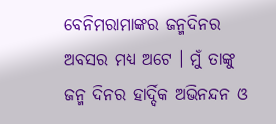ବେନିମରାମାଙ୍କର ଜନ୍ମଦିନର ଅବସର ମଧ୍ୟ ଅଟେ । ମୁଁ ତାଙ୍କୁ ଜନ୍ମ ଦିନର ହାର୍ଦ୍ଦିକ ଅଭିନନ୍ଦନ ଓ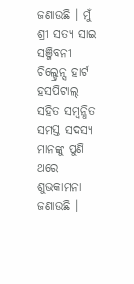ଜଣାଉଛି । ମୁଁ ଶ୍ରୀ ସତ୍ୟ ସାଇ ସଞ୍ଜିବନୀ ଚିଲ୍ଡ୍ରେନ୍ସ ହାର୍ଟ ହସପିଟାଲ୍ ସହିତ ସମ୍ବନ୍ଧିତ ସମସ୍ତ ସଦସ୍ୟ ମାନଙ୍କୁ ପୁଣି ଥରେ ଶୁଭକାମନା ଜଣାଉଛି ।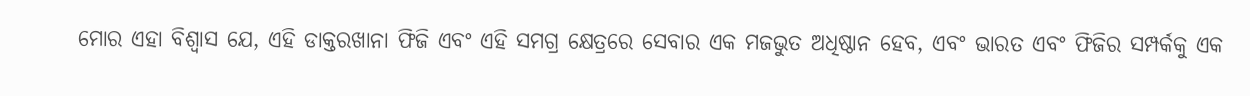ମୋର ଏହା ବିଶ୍ୱାସ ଯେ, ଏହି ଡାକ୍ତରଖାନା ଫିଜି ଏବଂ ଏହି ସମଗ୍ର କ୍ଷେତ୍ରରେ ସେବାର ଏକ ମଜଭୁତ ଅଧିଷ୍ଠାନ ହେବ, ଏବଂ ଭାରତ ଏବଂ ଫିଜିର ସମ୍ପର୍କକୁ ଏକ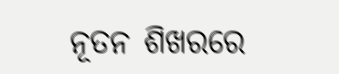ନୂତନ ଶିଖରରେ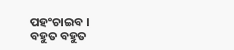ପହଂଚାଇବ ।
ବହୁତ ବହୁତ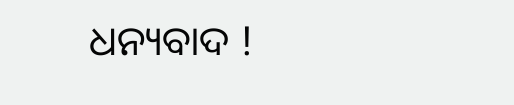ଧନ୍ୟବାଦ !